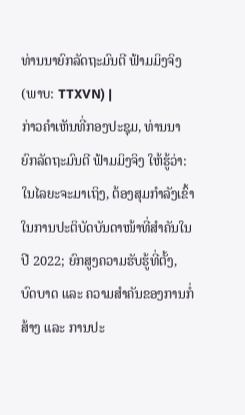ທ່ານນາຍົກລັດຖະມົນຕີ ຟ້າມມິງຈິງ (ພາບ: TTXVN) |
ກ່າວຄຳເຫັນທີ່ກອງປະຊຸມ, ທ່ານນາຍົກລັດຖະມົນຕີ ຟ້າມມິງຈິງ ໃຫ້ຮູ້ວ່າ: ໃນໄລຍະຈະມາເຖິງ, ຕ້ອງສຸມກຳລັງເຂົ້າໃນການປະຕິບັດບັນດາໜ້າທີ່ສຳຄັນໃນປີ 2022; ຍົກສູງຄວາມຮັບຮູ້ທີ່ຕັ້ງ, ບົດບາດ ແລະ ຄວາມສຳຄັນຂອງການກໍ່ສ້າງ ແລະ ການປະ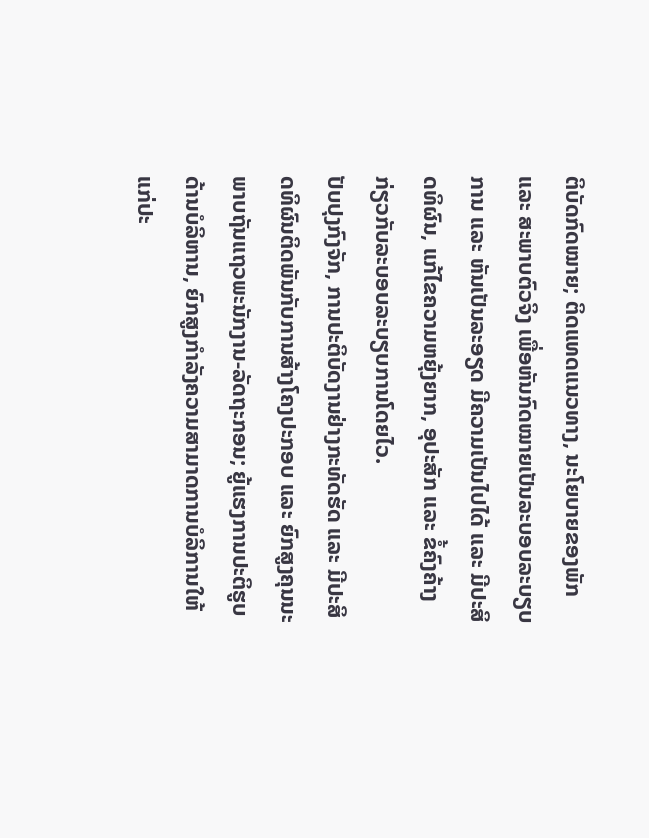ຕິບັດກົດໝາຍ; ຕິດແທດແນວທາງ, ນະໂຍບາຍຂອງພັກ ແລະ ສະພາບຕົວຈິງ ເພື່ອຫັນກົດໝາຍເປັນລະບອບລະບຽບການ ແລະ ຫັນເປັນລະອຽດ ມີຄວາມເປັນໄປໄດ້ ແລະ ມີປະສິດທິຜົນ, ແກ້ໄຂຄວາມຫຍຸ້ງຍາກ, ອຸປະສັກ ແລະ ຂໍ້ຄົງຄ້າງກ່ຽວກັບລະບອບລະບຽບການໂດຍໄວ.
ປັບປຸງກົງຈັກ, ການປະຕິບັດງານຢ່າງກະທັດຮັດ ແລະ ມີປະສິດທິຜົນຕິດພັນກັບການສ້າງໂຄງປະກອບ ແລະ ຍົກສູງຄຸນນະພາບຖັນແຖວພະນັກງານ-ລັດຖະກອນ; ຍູ້ແຮງການປະຕິຮູບດ້ານບໍລິຫານ, ຍົກສູງກຳລັງຄວາມສາມາດການບໍລິການໃຫ້ແກ່ປະ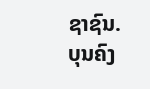ຊາຊົນ.
ບຸນຄົງ